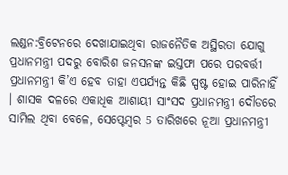ଲଣ୍ଡନ:ବ୍ରିଟେନରେ ଦେଖାଯାଇଥିବା ରାଜନୈତିକ ଅସ୍ଥିରତା ଯୋଗୁ ପ୍ରଧାନମନ୍ତ୍ରୀ ପଦରୁ ବୋରିଶ ଜନସନଙ୍କ ଇସ୍ତଫା ପରେ ପରବର୍ତ୍ତୀ ପ୍ରଧାନମନ୍ତ୍ରୀ କି’ଏ ହେବ ତାହା ଏପର୍ଯ୍ୟନ୍ତ କିଛି ସ୍ପଷ୍ଟ ହୋଇ ପାରିନାହିଁ । ଶାସକ ଦଳରେ ଏକାଧିକ ଆଶାୟୀ ସାଂସଦ ପ୍ରଧାନମନ୍ତ୍ରୀ ଦୌଡରେ ସାମିଲ ଥିବା ବେଳେ, ସେପ୍ଟେମ୍ବର 5 ତାରିଖରେ ନୂଆ ପ୍ରଧାନମନ୍ତ୍ରୀ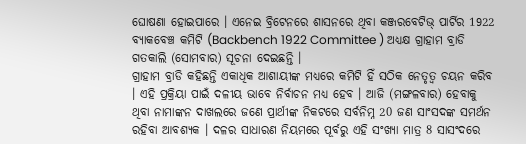ଘୋଷଣା ହୋଇପାରେ । ଏନେଇ ବ୍ରିଟେନରେ ଶାସନରେ ଥିବା କଞ୍ଜରବେଟିଭ୍ ପାର୍ଟିର 1922 ବ୍ୟାକବେଞ୍ଚ କମିଟି (Backbench 1922 Committee ) ଅଧ୍ୟକ୍ଷ ଗ୍ରାହାମ ବ୍ରାଡି ଗତକାଲି (ସୋମବାର) ସୂଚନା ଦେଇଛନ୍ତି ।
ଗ୍ରାହାମ ବ୍ରାଡି କହିଛନ୍ତି ଏକାଧିକ ଆଶାୟୀଙ୍କ ମଧ୍ୟରେ କମିଟି ହିଁ ସଠିକ ନେତୃତ୍ବ ଚୟନ କରିବ । ଏହି ପ୍ରକ୍ରିୟା ପାଇଁ ଦଳୀୟ ଭାବେ ନିର୍ବାଚନ ମଧ୍ୟ ହେବ । ଆଜି (ମଙ୍ଗଳବାର) ହେବାକୁ ଥିବା ନାମାଙ୍କନ ଦାଖଲରେ ଜଣେ ପ୍ରାର୍ଥୀଙ୍କ ନିକଟରେ ସର୍ବନିମ୍ନ 20 ଜଣ ସାଂସଦଙ୍କ ସମର୍ଥନ ରହିବା ଆବଶ୍ୟକ । ଦଳର ସାଧାରଣ ନିୟମରେ ପୂର୍ବରୁ ଏହି ସଂଖ୍ୟା ମାତ୍ର 8 ସାସଂଦରେ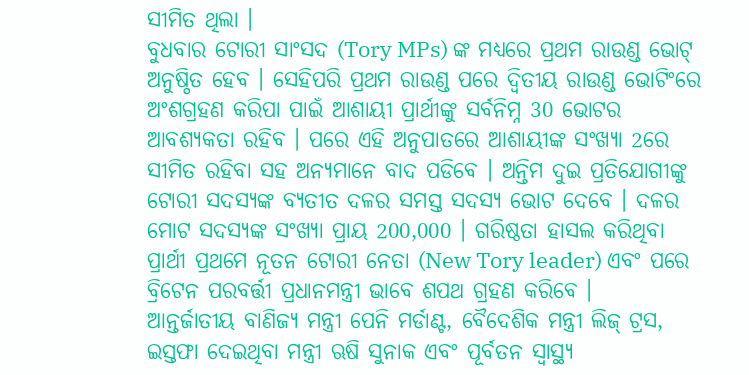ସୀମିତ ଥିଲା ।
ବୁଧବାର ଟୋରୀ ସାଂସଦ (Tory MPs) ଙ୍କ ମଧ୍ୟରେ ପ୍ରଥମ ରାଉଣ୍ଡ ଭୋଟ୍ ଅନୁଷ୍ଠିତ ହେବ । ସେହିପରି ପ୍ରଥମ ରାଉଣ୍ଡ ପରେ ଦ୍ବିତୀୟ ରାଉଣ୍ଡ ଭୋଟିଂରେ ଅଂଶଗ୍ରହଣ କରିପା ପାଇଁ ଆଶାୟୀ ପ୍ରାର୍ଥୀଙ୍କୁ ସର୍ବନିମ୍ନ 30 ଭୋଟର ଆବଶ୍ୟକତା ରହିବ । ପରେ ଏହି ଅନୁପାତରେ ଆଶାୟୀଙ୍କ ସଂଖ୍ୟା 2ରେ ସୀମିତ ରହିବା ସହ ଅନ୍ୟମାନେ ବାଦ ପଡିବେ । ଅନ୍ତିମ ଦୁଇ ପ୍ରତିଯୋଗୀଙ୍କୁ ଟୋରୀ ସଦସ୍ୟଙ୍କ ବ୍ୟତୀତ ଦଳର ସମସ୍ତ ସଦସ୍ୟ ଭୋଟ ଦେବେ । ଦଳର ମୋଟ ସଦସ୍ୟଙ୍କ ସଂଖ୍ୟା ପ୍ରାୟ 200,000 । ଗରିଷ୍ଠତା ହାସଲ କରିଥିବା ପ୍ରାର୍ଥୀ ପ୍ରଥମେ ନୂତନ ଟୋରୀ ନେତା (New Tory leader) ଏବଂ ପରେ ବ୍ରିଟେନ ପରବର୍ତ୍ତୀ ପ୍ରଧାନମନ୍ତ୍ରୀ ଭାବେ ଶପଥ ଗ୍ରହଣ କରିବେ ।
ଆନ୍ତର୍ଜାତୀୟ ବାଣିଜ୍ୟ ମନ୍ତ୍ରୀ ପେନି ମର୍ଡାଣ୍ଟ, ବୈଦେଶିକ ମନ୍ତ୍ରୀ ଲିଜ୍ ଟ୍ରସ, ଇସ୍ତଫା ଦେଇଥିବା ମନ୍ତ୍ରୀ ଋଷି ସୁନାକ ଏବଂ ପୂର୍ବତନ ସ୍ୱାସ୍ଥ୍ୟ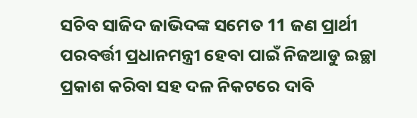ସଚିବ ସାଜିଦ ଜାଭିଦଙ୍କ ସମେତ 11 ଜଣ ପ୍ରାର୍ଥୀ ପରବର୍ତ୍ତୀ ପ୍ରଧାନମନ୍ତ୍ରୀ ହେବା ପାଇଁ ନିଜଆଡୁ ଇଚ୍ଛା ପ୍ରକାଶ କରିବା ସହ ଦଳ ନିକଟରେ ଦାବି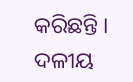କରିଛନ୍ତି । ଦଳୀୟ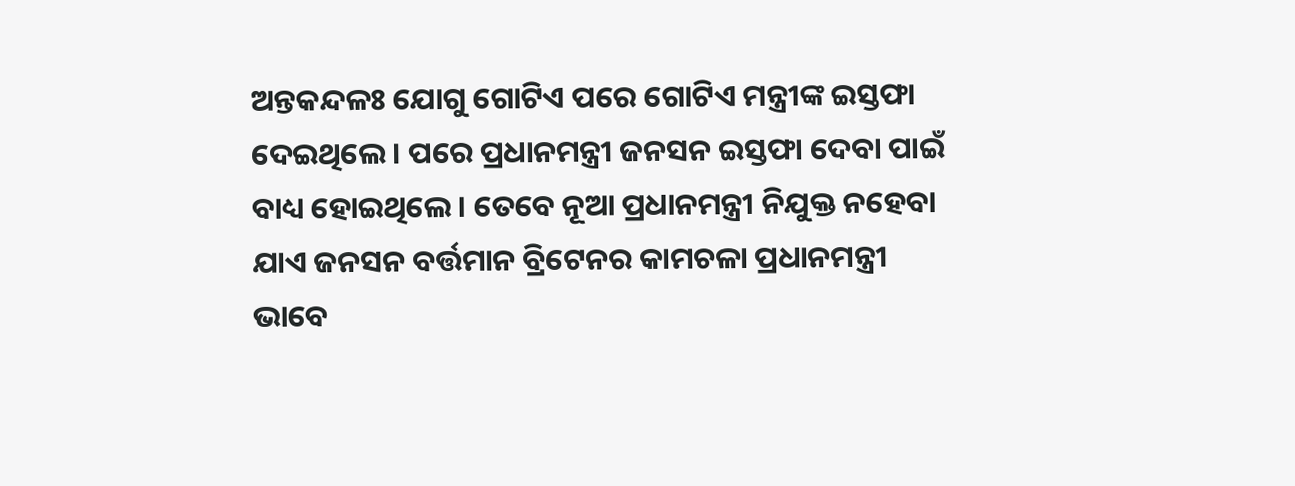ଅନ୍ତକନ୍ଦଳଃ ଯୋଗୁ ଗୋଟିଏ ପରେ ଗୋଟିଏ ମନ୍ତ୍ରୀଙ୍କ ଇସ୍ତଫା ଦେଇଥିଲେ । ପରେ ପ୍ରଧାନମନ୍ତ୍ରୀ ଜନସନ ଇସ୍ତଫା ଦେବା ପାଇଁ ବାଧ୍ୟ ହୋଇଥିଲେ । ତେବେ ନୂଆ ପ୍ରଧାନମନ୍ତ୍ରୀ ନିଯୁକ୍ତ ନହେବା ଯାଏ ଜନସନ ବର୍ତ୍ତମାନ ବ୍ରିଟେନର କାମଚଳା ପ୍ରଧାନମନ୍ତ୍ରୀ ଭାବେ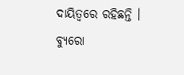ଦାୟିତ୍ବରେ ରହିଛନ୍ତି ।
ବ୍ୟୁରୋ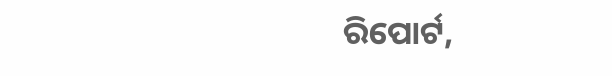ରିପୋର୍ଟ,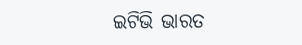ଇଟିଭି ଭାରତ